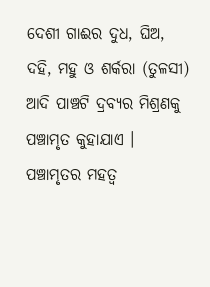ଦେଶୀ ଗାଈର ଦୁଧ, ଘିଅ, ଦହି, ମହୁ ଓ ଶର୍କରା (ତୁଳସୀ) ଆଦି ପାଞ୍ଚଟି ଦ୍ରବ୍ୟର ମିଶ୍ରଣକୁ ପଞ୍ଚାମୃତ କୁହାଯାଏ । ପଞ୍ଚାମୃତର ମହତ୍ଵ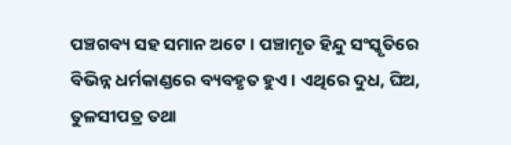ପଞ୍ଚଗବ୍ୟ ସହ ସମାନ ଅଟେ । ପଞ୍ଚାମୃତ ହିନ୍ଦୁ ସଂସ୍କୃତିରେ ବିଭିନ୍ନ ଧର୍ମକାଣ୍ଡରେ ବ୍ୟବହୃତ ହୁଏ । ଏଥିରେ ଦୁଧ, ଘିଅ, ତୁଳସୀପତ୍ର ତଥା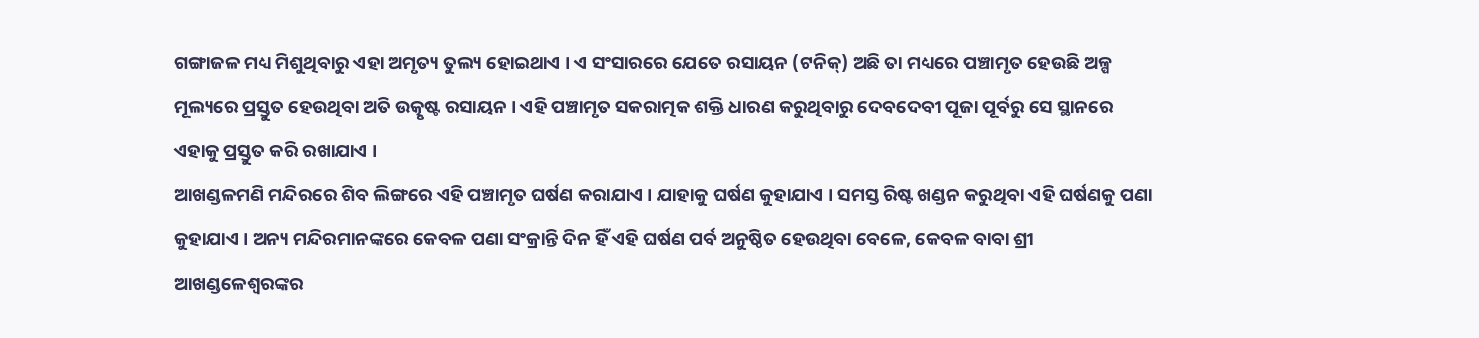ଗଙ୍ଗାଜଳ ମଧ୍ୟ ମିଶୁଥିବାରୁ ଏହା ଅମୃତ୍ୟ ତୁଲ୍ୟ ହୋଇଥାଏ । ଏ ସଂସାରରେ ଯେତେ ରସାୟନ (ଟନିକ୍) ଅଛି ତା ମଧ୍ୟରେ ପଞ୍ଚାମୃତ ହେଉଛି ଅଳ୍ପ ମୂଲ୍ୟରେ ପ୍ରସ୍ତୁତ ହେଉଥିବା ଅତି ଉତ୍କୃଷ୍ଟ ରସାୟନ । ଏହି ପଞ୍ଚାମୃତ ସକରାତ୍ମକ ଶକ୍ତି ଧାରଣ କରୁଥିବାରୁ ଦେବଦେବୀ ପୂଜା ପୂର୍ବରୁ ସେ ସ୍ଥାନରେ ଏହାକୁ ପ୍ରସ୍ତୁତ କରି ରଖାଯାଏ ।
ଆଖଣ୍ଡଳମଣି ମନ୍ଦିରରେ ଶିବ ଲିଙ୍ଗରେ ଏହି ପଞ୍ଚାମୃତ ଘର୍ଷଣ କରାଯାଏ । ଯାହାକୁ ଘର୍ଷଣ କୁହାଯାଏ । ସମସ୍ତ ରିଷ୍ଟ ଖଣ୍ଡନ କରୁଥିବା ଏହି ଘର୍ଷଣକୁ ପଣା କୁହାଯାଏ । ଅନ୍ୟ ମନ୍ଦିରମାନଙ୍କରେ କେବଳ ପଣା ସଂକ୍ରାନ୍ତି ଦିନ ହିଁ ଏହି ଘର୍ଷଣ ପର୍ବ ଅନୁଷ୍ଠିତ ହେଉଥିବା ବେଳେ, କେବଳ ବାବା ଶ୍ରୀ ଆଖଣ୍ଡଳେଶ୍ୱରଙ୍କର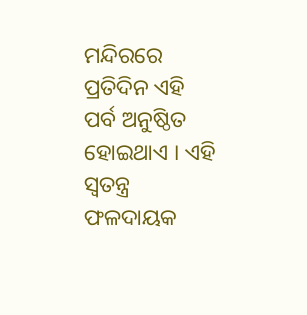ମନ୍ଦିରରେ ପ୍ରତିଦିନ ଏହି ପର୍ବ ଅନୁଷ୍ଠିତ ହୋଇଥାଏ । ଏହି ସ୍ୱତନ୍ତ୍ର ଫଳଦାୟକ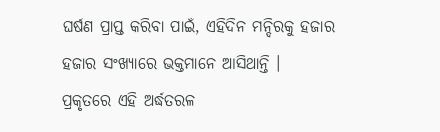ଘର୍ଷଣ ପ୍ରାପ୍ତ କରିବା ପାଇଁ, ଏହିଦିନ ମନ୍ଦିରକୁ ହଜାର ହଜାର ସଂଖ୍ୟାରେ ଭକ୍ତମାନେ ଆସିଥାନ୍ତି ।
ପ୍ରକୃତରେ ଏହି ଅର୍ଦ୍ଧତରଳ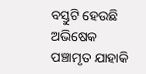ବସ୍ତୁଟି ହେଉଛି ଅଭିଷେକ ପଞ୍ଚାମୃତ ଯାହାକି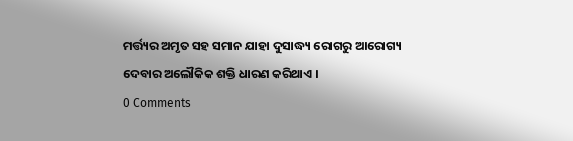ମର୍ତ୍ତ୍ୟର ଅମୃତ ସହ ସମାନ ଯାହା ଦୁସାଦ୍ଧ୍ୟ ରୋଗରୁ ଆରୋଗ୍ୟ ଦେବାର ଅଲୌକିକ ଶକ୍ତି ଧାରଣ କରିଥାଏ ।
0 Comments